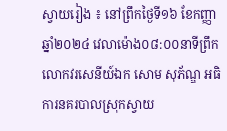ស្វាយរៀង ៖ នៅព្រឹកថ្ងៃទី១៦ ខែកញ្ញា ឆ្នាំ២០២៤ វេលាម៉ោង០៨:០០នាទីព្រឹក លោកវរសេនីយ៍ឯក សោម សុភ័ណ្ឌ អធិការនគរបាលស្រុកស្វាយ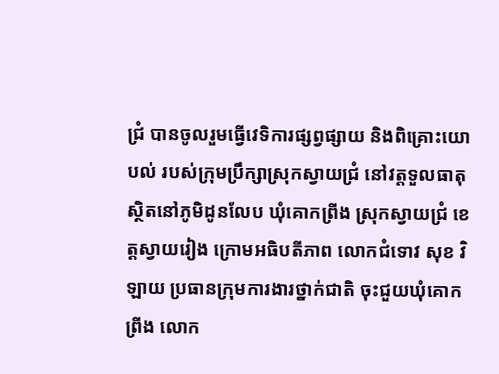ជ្រំ បានចូលរួមធ្វើវេទិការផ្សព្វផ្សាយ និងពិគ្រោះយោបល់ របស់ក្រុមប្រឹក្សាស្រុកស្វាយជ្រំ នៅវត្តទួលធាតុ ស្ថិតនៅភូមិដូនលែប ឃុំគោកព្រីង ស្រុកស្វាយជ្រំ ខេត្តស្វាយរៀង ក្រោមអធិបតីភាព លោកជំទោវ សុខ វិឡាយ ប្រធានក្រុមការងារថ្នាក់ជាតិ ចុះជួយឃុំគោកព្រីង លោក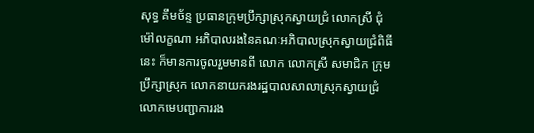សុទ្ធ គឹមច័ន្ទ ប្រធានក្រុមប្រឹក្សាស្រុកស្វាយជ្រំ លោកស្រី ជុំ ម៉ៅលក្ខណា អភិបាលរងនៃគណៈអភិបាលស្រុកស្វាយជ្រំពិធីនេះ ក៏មានការចូលរួមមានពី លោក លោកស្រី សមាជិក ក្រុមប្រឹក្សាស្រុក លោកនាយករងរដ្ឋបាលសាលាស្រុកស្វាយជ្រំ លោកមេបញ្ជាការរង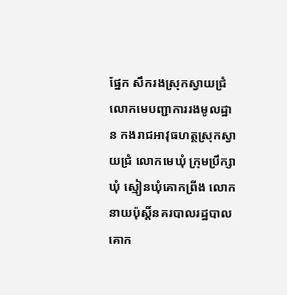ផ្នែក សឹករងស្រុកស្វាយជ្រំ លោកមេបញ្ជាការរងមូលដ្ឋាន កងរាជអាវុធហត្ថស្រុកស្វាយជ្រំ លោកមេឃុំ ក្រុមប្រឹក្សាឃុំ ស្មៀនឃុំគោកព្រីង លោកនាយប៉ុស្តិ៍នគរបាលរដ្ឋបាលគោក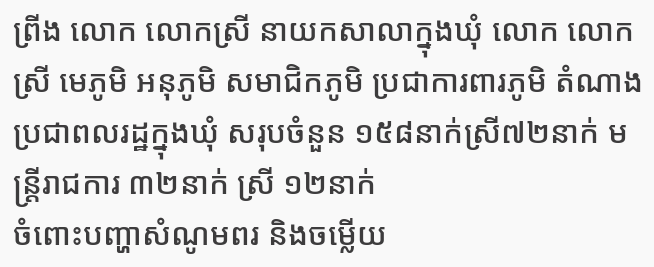ព្រីង លោក លោកស្រី នាយកសាលាក្នុងឃុំ លោក លោកស្រី មេភូមិ អនុភូមិ សមាជិកភូមិ ប្រជាការពារភូមិ តំណាងប្រជាពលរដ្ឋក្នុងឃុំ សរុបចំនួន ១៥៨នាក់ស្រី៧២នាក់ មន្ត្រីរាជការ ៣២នាក់ ស្រី ១២នាក់
ចំពោះបញ្ហាសំណូមពរ និងចម្លើយ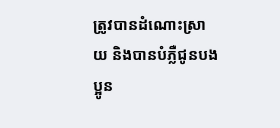ត្រូវបានដំណោះស្រាយ និងបានបំភ្លឺជូនបងប្អូន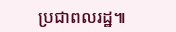ប្រជាពលរដ្ឋ៕